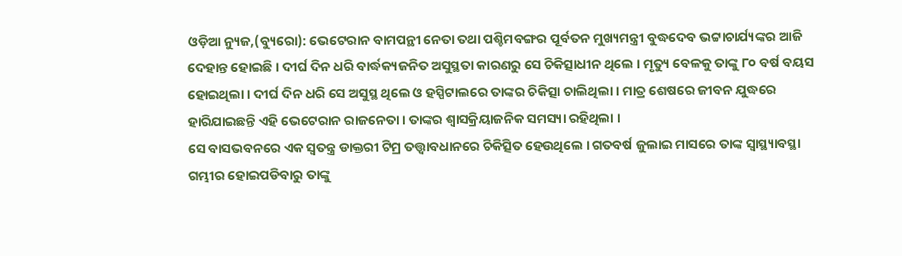ଓଡ଼ିଆ ନ୍ୟୁଜ,(ବ୍ୟୁରୋ): ଭେଟେରାନ ବାମପନ୍ଥୀ ନେତା ତଥା ପଶ୍ଚିମବଙ୍ଗର ପୂର୍ବତନ ମୁଖ୍ୟମନ୍ତ୍ରୀ ବୁଦ୍ଧଦେବ ଭଟ୍ଟାଚାର୍ଯ୍ୟଙ୍କର ଆଜି ଦେହାନ୍ତ ହୋଇଛି । ଦୀର୍ଘ ଦିନ ଧରି ବାର୍ଦ୍ଧକ୍ୟଜନିତ ଅସୁସ୍ଥତା କାରଣରୁ ସେ ଚିକିତ୍ସାଧୀନ ଥିଲେ । ମୃତ୍ୟୁ ବେଳକୁ ତାଙ୍କୁ ୮୦ ବର୍ଷ ବୟସ ହୋଇଥିଲା । ଦୀର୍ଘ ଦିନ ଧରି ସେ ଅସୁସ୍ଥ ଥିଲେ ଓ ହସ୍ପିଟାଲରେ ତାଙ୍କର ଚିକିତ୍ସା ଚାଲିଥିଲା । ମାତ୍ର ଶେଷରେ ଜୀବନ ଯୁଦ୍ଧରେ ହାରିଯାଇଛନ୍ତି ଏହି ଭେଟେରାନ ରାଜନେତା । ତାଙ୍କର ଶ୍ବାସକ୍ରିୟାଜନିକ ସମସ୍ୟା ରହିଥିଲା ।
ସେ ବାସଭବନରେ ଏକ ସ୍ବତନ୍ତ୍ର ଡାକ୍ତରୀ ଟିମ୍ର ତତ୍ତ୍ବାବଧାନରେ ଚିକିତ୍ସିତ ହେଉଥିଲେ । ଗତବର୍ଷ ଜୁଲାଇ ମାସରେ ତାଙ୍କ ସ୍ବାସ୍ଥ୍ୟାବସ୍ଥା ଗମ୍ଭୀର ହୋଇପଡିବାରୁ ତାଙ୍କୁ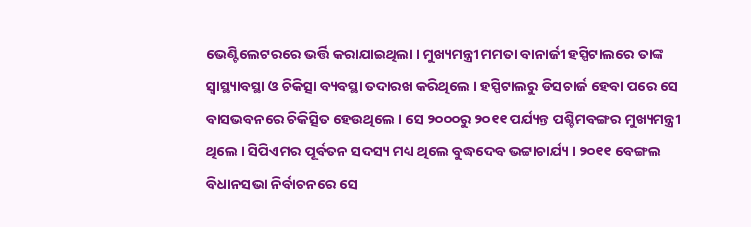ଭେଣ୍ଟିଲେଟରରେ ଭର୍ତ୍ତି କରାଯାଇଥିଲା । ମୁଖ୍ୟମନ୍ତ୍ରୀ ମମତା ବାନାର୍ଜୀ ହସ୍ପିଟାଲରେ ତାଙ୍କ ସ୍ବାସ୍ଥ୍ୟାବସ୍ଥା ଓ ଚିକିତ୍ସା ବ୍ୟବସ୍ଥା ତଦାରଖ କରିଥିଲେ । ହସ୍ପିଟାଲରୁ ଡିସଚାର୍ଜ ହେବା ପରେ ସେ ବାସଭବନରେ ଚିକିତ୍ସିତ ହେଉଥିଲେ । ସେ ୨୦୦୦ରୁ ୨୦୧୧ ପର୍ଯ୍ୟନ୍ତ ପଶ୍ଚିମବଙ୍ଗର ମୁଖ୍ୟମନ୍ତ୍ରୀ ଥିଲେ । ସିପିଏମର ପୂର୍ବତନ ସଦସ୍ୟ ମଧ୍ୟ ଥିଲେ ବୁଦ୍ଧଦେବ ଭଟ୍ଟାଚାର୍ଯ୍ୟ । ୨୦୧୧ ବେଙ୍ଗଲ ବିଧାନସଭା ନିର୍ବାଚନରେ ସେ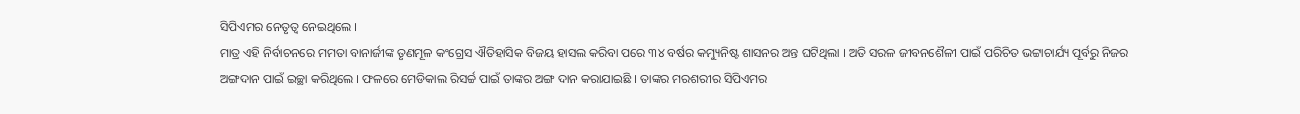ସିପିଏମର ନେତୃତ୍ୱ ନେଇଥିଲେ ।
ମାତ୍ର ଏହି ନିର୍ବାଚନରେ ମମତା ବାନାର୍ଜୀଙ୍କ ତୃଣମୂଳ କଂଗ୍ରେସ ଐତିହାସିକ ବିଜୟ ହାସଲ କରିବା ପରେ ୩୪ ବର୍ଷର କମ୍ୟୁନିଷ୍ଟ ଶାସନର ଅନ୍ତ ଘଟିଥିଲା । ଅତି ସରଳ ଜୀବନଶୈଳୀ ପାଇଁ ପରିଚିତ ଭଟ୍ଟାଚାର୍ଯ୍ୟ ପୂର୍ବରୁ ନିଜର ଅଙ୍ଗଦାନ ପାଇଁ ଇଚ୍ଛା କରିଥିଲେ । ଫଳରେ ମେଡିକାଲ ରିସର୍ଚ୍ଚ ପାଇଁ ତାଙ୍କର ଅଙ୍ଗ ଦାନ କରାଯାଇଛି । ତାଙ୍କର ମରଶରୀର ସିପିଏମର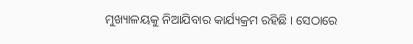ମୁଖ୍ୟାଳୟକୁ ନିଆଯିବାର କାର୍ଯ୍ୟକ୍ରମ ରହିଛି । ସେଠାରେ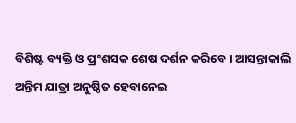ବିଶିଷ୍ଟ ବ୍ୟକ୍ତି ଓ ପ୍ରଂଶସକ ଶେଷ ଦର୍ଶନ କରିବେ । ଆସନ୍ତାକାଲି ଅନ୍ତିମ ଯାତ୍ରା ଅନୁଷ୍ଠିତ ହେବାନେଇ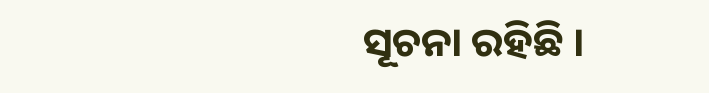ସୂଚନା ରହିଛି ।